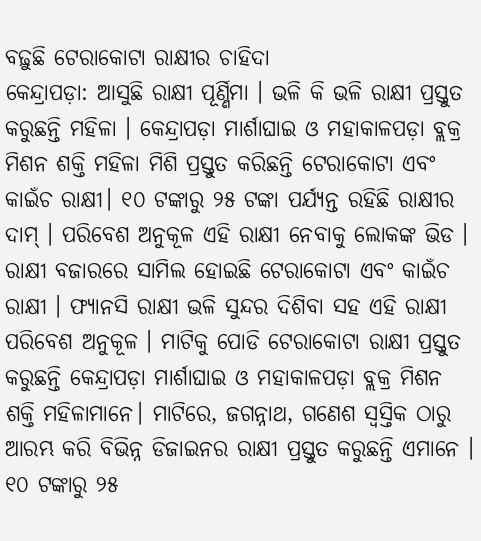ବଢ଼ୁଛି ଟେରାକୋଟା ରାକ୍ଷୀର ଚାହିଦା
କେନ୍ଦ୍ରାପଡ଼ା: ଆସୁଛି ରାକ୍ଷୀ ପୂର୍ଣ୍ଣିମା । ଭଳି କି ଭଳି ରାକ୍ଷୀ ପ୍ରସ୍ତୁତ କରୁଛନ୍ତି ମହିଳା । କେନ୍ଦ୍ରାପଡ଼ା ମାର୍ଶାଘାଇ ଓ ମହାକାଳପଡ଼ା ବ୍ଲକ୍ର ମିଶନ ଶକ୍ତି ମହିଳା ମିଶି ପ୍ରସ୍ତୁତ କରିଛନ୍ତି ଟେରାକୋଟା ଏବଂ କାଇଁଚ ରାକ୍ଷୀ। ୧୦ ଟଙ୍କାରୁ ୨୫ ଟଙ୍କା ପର୍ଯ୍ୟନ୍ତ ରହିଛି ରାକ୍ଷୀର ଦାମ୍ । ପରିବେଶ ଅନୁକୂଳ ଏହି ରାକ୍ଷୀ ନେବାକୁ ଲୋକଙ୍କ ଭିଡ । ରାକ୍ଷୀ ବଜାରରେ ସାମିଲ ହୋଇଛି ଟେରାକୋଟା ଏବଂ କାଇଁଚ ରାକ୍ଷୀ । ଫ୍ୟାନସି ରାକ୍ଷୀ ଭଳି ସୁନ୍ଦର ଦିଶିବା ସହ ଏହି ରାକ୍ଷୀ ପରିବେଶ ଅନୁକୂଳ । ମାଟିକୁ ପୋଡି ଟେରାକୋଟା ରାକ୍ଷୀ ପ୍ରସ୍ତୁତ କରୁଛନ୍ତି କେନ୍ଦ୍ରାପଡ଼ା ମାର୍ଶାଘାଇ ଓ ମହାକାଳପଡ଼ା ବ୍ଲକ୍ର ମିଶନ ଶକ୍ତି ମହିଳାମାନେ। ମାଟିରେ, ଜଗନ୍ନାଥ, ଗଣେଶ ସ୍ୱସ୍ତିକ ଠାରୁ ଆରମ୍ଭ କରି ବିଭିନ୍ନ ଡିଜାଇନର ରାକ୍ଷୀ ପ୍ରସ୍ତୁତ କରୁଛନ୍ତି ଏମାନେ । ୧୦ ଟଙ୍କାରୁ ୨୫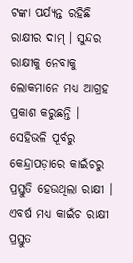ଟଙ୍କା ପର୍ଯ୍ୟନ୍ତ ରହିଛି ରାକ୍ଷୀର ଦାମ୍ । ସୁନ୍ଦର ରାକ୍ଷୀକୁ ନେବାକୁ ଲୋକମାନେ ମଧ୍ୟ ଆଗ୍ରହ ପ୍ରକାଶ କରୁଛନ୍ତି ।
ସେହିଭଳି ପୂର୍ବରୁ କେନ୍ଦ୍ରାପଡ଼ାରେ କାଇଁଚରୁ ପ୍ରସ୍ତୁତି ହେଉଥିଲା ରାକ୍ଷୀ । ଏବର୍ଷ ମଧ୍ୟ କାଇଁଚ ରାକ୍ଷୀ ପ୍ରସ୍ତୁତ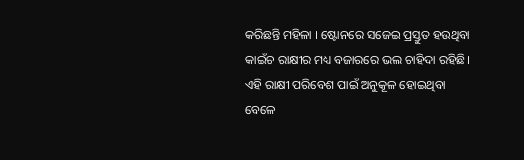କରିଛନ୍ତି ମହିଳା । ଷ୍ଟୋନରେ ସଜେଇ ପ୍ରସ୍ତୁତ ହଉଥିବା କାଇଁଚ ରାକ୍ଷୀର ମଧ୍ୟ ବଜାରରେ ଭଲ ଚାହିଦା ରହିଛି। ଏହି ରାକ୍ଷୀ ପରିବେଶ ପାଇଁ ଅନୁକୂଳ ହୋଇଥିବା ବେଳେ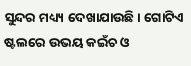ସୁନ୍ଦର ମଧ୍ୟ୍ୟ ଦେଖାଯାଉଛି। ଗୋଟିଏ ଷ୍ଟଲରେ ଉଭୟ କଇଁଚ ଓ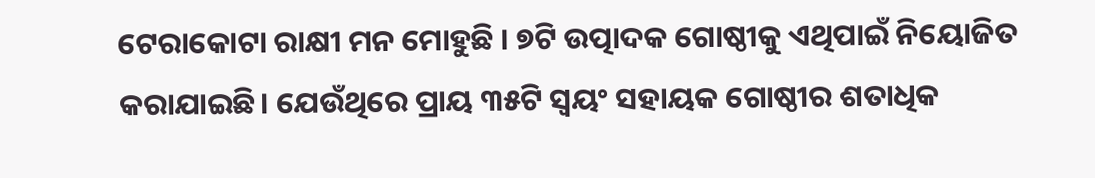ଟେରାକୋଟା ରାକ୍ଷୀ ମନ ମୋହୁଛି । ୭ଟି ଉତ୍ପାଦକ ଗୋଷ୍ଠୀକୁ ଏଥିପାଇଁ ନିୟୋଜିତ କରାଯାଇଛି। ଯେଉଁଥିରେ ପ୍ରାୟ ୩୫ଟି ସ୍ୱୟଂ ସହାୟକ ଗୋଷ୍ଠୀର ଶତାଧିକ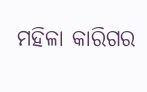ମହିଳା କାରିଗର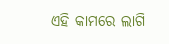ଏହି କାମରେ ଲାଗି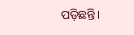ପଡ଼ିଛନ୍ତି।